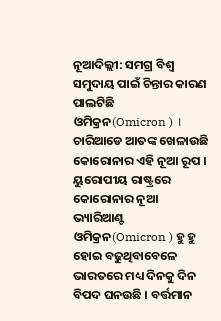ନୂଆଦିଲ୍ଲୀ: ସମଗ୍ର ବିଶ୍ବ ସମୁଦାୟ ପାଇଁ ଚିନ୍ତାର କାରଣ ପାଲଟିଛି ଓମିକ୍ରନ(Omicron ) । ଚାରିଆଡେ ଆତଙ୍କ ଖେଳାଉଛି କୋରୋନାର ଏହି ନୂଆ ରୂପ । ୟୁରୋପୀୟ ରାଷ୍ଟ୍ରରେ କୋରୋନାର ନୂଆ ଭ୍ୟାରିଆଣ୍ଟ ଓମିକ୍ରନ(Omicron ) ହୁ ହୁ ହୋଇ ବଢୁଥିବାବେଳେ ଭାରତରେ ମଧ୍ୟ ଦିନକୁ ଦିନ ବିପଦ ଘନଉଛି । ବର୍ତ୍ତମାନ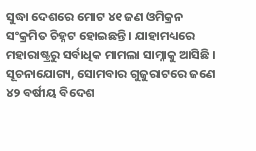ସୁଦ୍ଧା ଦେଶରେ ମୋଟ ୪୧ ଜଣ ଓମିକ୍ରନ ସଂକ୍ରମିତ ଚିହ୍ନଟ ହୋଇଛନ୍ତି । ଯାହାମଧ୍ୟରେ ମହାରାଷ୍ଟ୍ରରୁ ସର୍ବାଧିକ ମାମଲା ସାମ୍ନାକୁ ଆସିଛି ।
ସୂଚନାଯୋଗ୍ୟ, ସୋମବାର ଗୁଜୁରାଟରେ ଜଣେ ୪୨ ବର୍ଷୀୟ ବିଦେଶ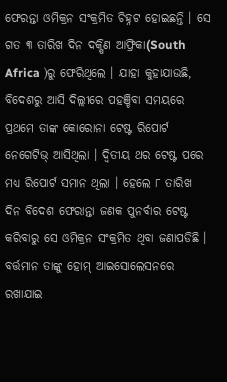ଫେରନ୍ତା ଓମିକ୍ରନ ସଂକ୍ରମିତ ଚିହ୍ନଟ ହୋଇଛନ୍ତି । ସେ ଗତ ୩ ତାରିଖ ଦିନ ଦକ୍ଷିଣ ଆଫ୍ରିକା(South Africa )ରୁ ଫେରିଥିଲେ । ଯାହା କୁହାଯାଉଛି, ବିଦେଶରୁ ଆସି ଦିଲ୍ଲୀରେ ପହଞ୍ଚିବା ସମୟରେ ପ୍ରଥମେ ତାଙ୍କ କୋରୋନା ଟେଷ୍ଟ ରିପୋର୍ଟ ନେଗେଟିଭ୍ ଆସିଥିଲା । ଦ୍ବିତୀୟ ଥର ଟେଷ୍ଟ ପରେ ମଧ୍ୟ ରିପୋର୍ଟ ସମାନ ଥିଲା । ହେଲେ ୮ ତାରିଖ ଦିନ ବିଦେଶ ଫେରାନ୍ତା ଜଣକ ପୁନର୍ବାର ଟେଷ୍ଟ କରିବାରୁ ସେ ଓମିକ୍ରନ ସଂକ୍ରମିତ ଥିବା ଜଣାପଡିଛି । ବର୍ତ୍ତମାନ ତାଙ୍କୁ ହୋମ୍ ଆଇସୋଲେସନରେ ରଖାଯାଇ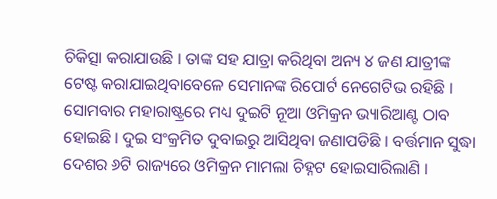ଚିକିତ୍ସା କରାଯାଉଛି । ତାଙ୍କ ସହ ଯାତ୍ରା କରିଥିବା ଅନ୍ୟ ୪ ଜଣ ଯାତ୍ରୀଙ୍କ ଟେଷ୍ଟ କରାଯାଇଥିବାବେଳେ ସେମାନଙ୍କ ରିପୋର୍ଟ ନେଗେଟିଭ ରହିଛି ।
ସୋମବାର ମହାରାଷ୍ଟ୍ରରେ ମଧ୍ୟ ଦୁଇଟି ନୂଆ ଓମିକ୍ରନ ଭ୍ୟାରିଆଣ୍ଟ ଠାବ ହୋଇଛି । ଦୁଇ ସଂକ୍ରମିତ ଦୁବାଇରୁ ଆସିଥିବା ଜଣାପଡିଛି । ବର୍ତ୍ତମାନ ସୁଦ୍ଧା ଦେଶର ୬ଟି ରାଜ୍ୟରେ ଓମିକ୍ରନ ମାମଲା ଚିହ୍ନଟ ହୋଇସାରିଲାଣି ।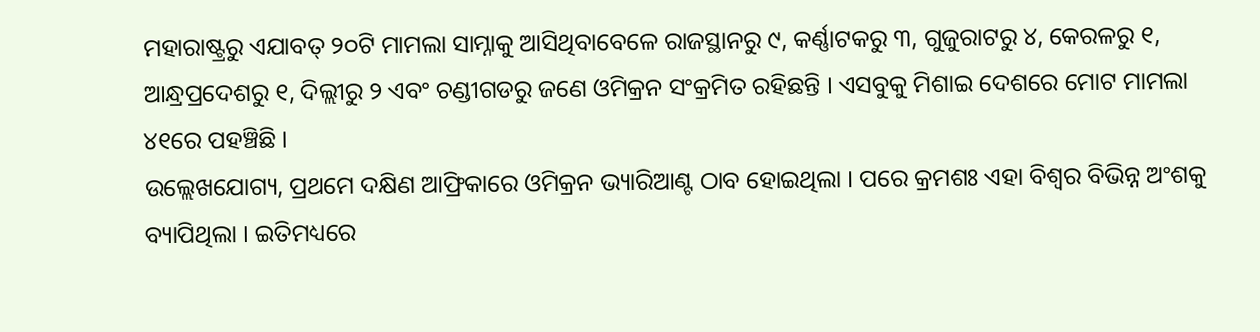ମହାରାଷ୍ଟ୍ରରୁ ଏଯାବତ୍ ୨୦ଟି ମାମଲା ସାମ୍ନାକୁ ଆସିଥିବାବେଳେ ରାଜସ୍ଥାନରୁ ୯, କର୍ଣ୍ଣାଟକରୁ ୩, ଗୁଜୁରାଟରୁ ୪, କେରଳରୁ ୧, ଆନ୍ଧ୍ରପ୍ରଦେଶରୁ ୧, ଦିଲ୍ଲୀରୁ ୨ ଏବଂ ଚଣ୍ଡୀଗଡରୁ ଜଣେ ଓମିକ୍ରନ ସଂକ୍ରମିତ ରହିଛନ୍ତି । ଏସବୁକୁ ମିଶାଇ ଦେଶରେ ମୋଟ ମାମଲା ୪୧ରେ ପହଞ୍ଚିଛି ।
ଉଲ୍ଲେଖଯୋଗ୍ୟ, ପ୍ରଥମେ ଦକ୍ଷିଣ ଆଫ୍ରିକାରେ ଓମିକ୍ରନ ଭ୍ୟାରିଆଣ୍ଟ ଠାବ ହୋଇଥିଲା । ପରେ କ୍ରମଶଃ ଏହା ବିଶ୍ବର ବିଭିନ୍ନ ଅଂଶକୁ ବ୍ୟାପିଥିଲା । ଇତିମଧ୍ୟରେ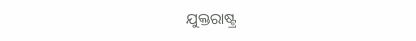ଯୁକ୍ତରାଷ୍ଟ୍ର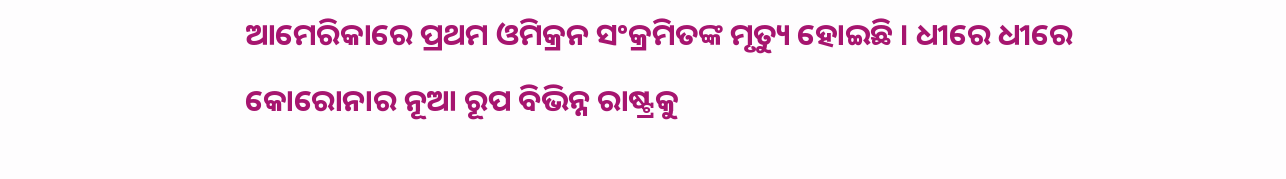ଆମେରିକାରେ ପ୍ରଥମ ଓମିକ୍ରନ ସଂକ୍ରମିତଙ୍କ ମୃତ୍ୟୁ ହୋଇଛି । ଧୀରେ ଧୀରେ କୋରୋନାର ନୂଆ ରୂପ ବିଭିନ୍ନ ରାଷ୍ଟ୍ରକୁ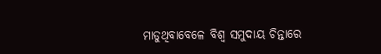ମାଡୁଥିବାବେଳେ ବିଶ୍ବ ସମୁଦାୟ ଚିନ୍ତାରେ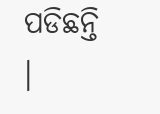ପଡିଛନ୍ତି ।